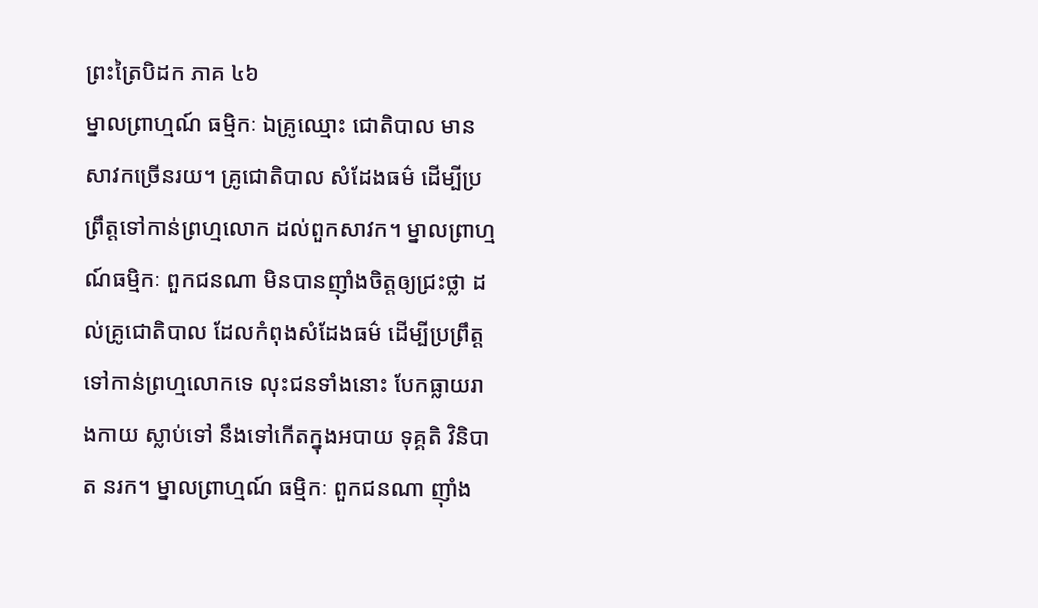ព្រះត្រៃបិដក ភាគ ៤៦
ម្នាលព្រាហ្មណ៍ ធម្មិកៈ ឯគ្រូឈ្មោះ ជោតិបាល មានសាវកច្រើនរយ។ គ្រូជោតិបាល សំដែងធម៌ ដើម្បីប្រព្រឹត្តទៅកាន់ព្រហ្មលោក ដល់ពួកសាវក។ ម្នាលព្រាហ្មណ៍ធម្មិកៈ ពួកជនណា មិនបានញ៉ាំងចិត្តឲ្យជ្រះថ្លា ដល់គ្រូជោតិបាល ដែលកំពុងសំដែងធម៌ ដើម្បីប្រព្រឹត្តទៅកាន់ព្រហ្មលោកទេ លុះជនទាំងនោះ បែកធ្លាយរាងកាយ ស្លាប់ទៅ នឹងទៅកើតក្នុងអបាយ ទុគ្គតិ វិនិបាត នរក។ ម្នាលព្រាហ្មណ៍ ធម្មិកៈ ពួកជនណា ញ៉ាំង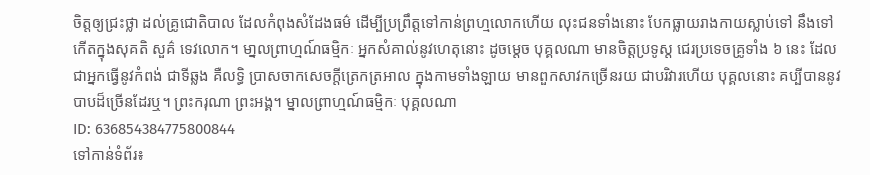ចិត្តឲ្យជ្រះថ្លា ដល់គ្រូជោតិបាល ដែលកំពុងសំដែងធម៌ ដើម្បីប្រព្រឹត្តទៅកាន់ព្រហ្មលោកហើយ លុះជនទាំងនោះ បែកធ្លាយរាងកាយស្លាប់ទៅ នឹងទៅកើតក្នុងសុគតិ សួគ៌ ទេវលោក។ មា្នលព្រាហ្មណ៍ធម្មិកៈ អ្នកសំគាល់នូវហេតុនោះ ដូចម្តេច បុគ្គលណា មានចិត្តប្រទូស្ត ជេរប្រទេចគ្រូទាំង ៦ នេះ ដែលជាអ្នកធ្វើនូវកំពង់ ជាទីឆ្លង គឺលទ្ធិ ប្រាសចាកសេចក្តីត្រេកត្រអាល ក្នុងកាមទាំងឡាយ មានពួកសាវកច្រើនរយ ជាបរិវារហើយ បុគ្គលនោះ គប្បីបាននូវបាបដ៏ច្រើនដែរឬ។ ព្រះករុណា ព្រះអង្គ។ ម្នាលព្រាហ្មណ៍ធម្មិកៈ បុគ្គលណា
ID: 636854384775800844
ទៅកាន់ទំព័រ៖